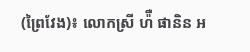(ព្រៃវែង)៖ លោកស្រី ហ៉ឺ ផានិន អ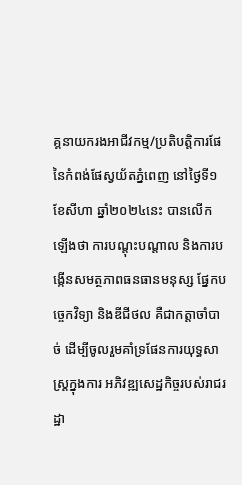គ្គនាយករងអាជីវកម្ម/ប្រតិបត្តិការផែ នៃកំពង់ផែស្វយ័តភ្នំពេញ នៅថ្ងៃទី១ ខែសីហា ឆ្នាំ២០២៤នេះ បានលើកឡើងថា ការបណ្តុះបណ្តាល និងការបង្កើនសមត្ថភាពធនធានមនុស្ស ផ្នែកបច្ចេកវិទ្យា និងឌីជីថល គឺជាកត្តាចាំបាច់ ដើម្បីចូលរួមគាំទ្រផែនការយុទ្ធសាស្ត្រក្នុងការ អភិវឌ្ឍសេដ្ឋកិច្ចរបស់រាជរដ្ឋា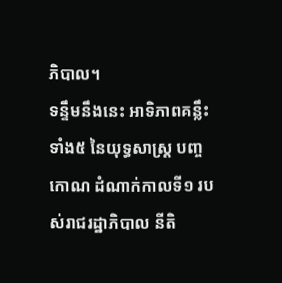ភិបាល។
ទន្ទឹមនឹងនេះ អាទិភាពគន្លឹះទាំង៥ នៃយុទ្ធសាស្ត្រ បញ្ចកោណ ដំណាក់កាលទី១ របស់រាជរដ្ឋាភិបាល នីតិ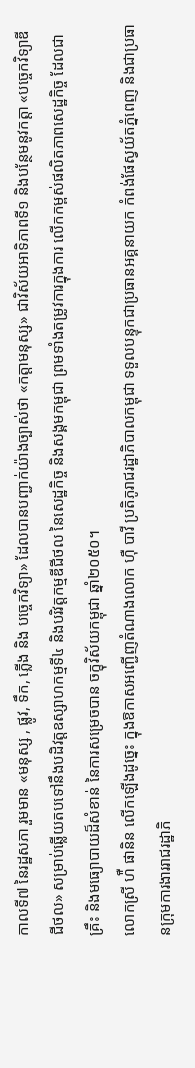កាលទី៧ នៃរដ្ឋសភា រួមមាន «មនុស្ស , ផ្លូវ, ទឹក, ភ្លើង និង បច្ចេកវិទ្យា» ដែលបានបញ្ជាក់យ៉ាងច្បាស់ថា «កត្តាមនុស្ស» ជាវិស័យអាទិភាពទី១ និងបន្ថែមនូវកត្តា «បច្ចេកវិទ្យាឌីជីថល» សម្រាប់ឆ្លើយតបទៅនឹងបដិវត្តឧស្សាហកម្មទី៤ និងបរិវត្តកម្មឌីជីថល នៃសេដ្ឋកិច្ច និងសង្គមកម្ពុជា ព្រមទាំងតម្រូវការក្នុងការ លើកកម្ពស់ផលិតភាពសេដ្ឋកិច្ច ដែលជាគ្រឹះ និងមធ្យោបាយដ៏សំខាន់ នៃការសម្រេចបាន ចក្ខុវិស័យកម្ពុជា ឆ្នាំ២០៥០។
លោកស្រី ហ៉ឺ ផានិន លើកឡើងដូច្នេះ ក្នុងឱកាសអញ្ជើញតំណាងលោក ហ៊ឺ បាវី ប្រតិភូរាជរដ្ឋាភិបាលកម្ពុជា ទទួលបន្ទុកជាប្រធានអគ្គនាយក កំពង់ផែស្វយ័តភ្នំពេញ និងជាប្រធានក្រុមការងាររាជរដ្ឋាភិ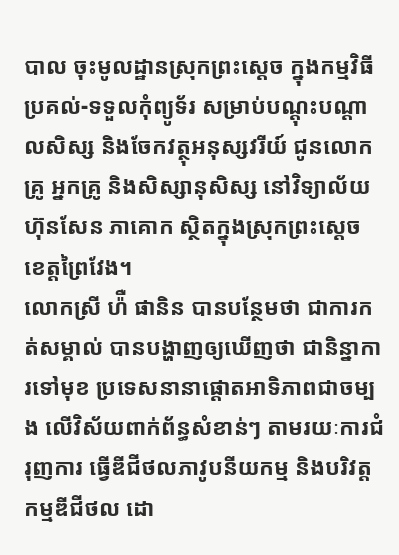បាល ចុះមូលដ្ឋានស្រុកព្រះស្តេច ក្នុងកម្មវិធីប្រគល់-ទទួលកុំព្យូទ័រ សម្រាប់បណ្តុះបណ្តាលសិស្ស និងចែកវត្ថុអនុស្សវរីយ៍ ជូនលោកគ្រូ អ្នកគ្រូ និងសិស្សានុសិស្ស នៅវិទ្យាល័យ ហ៊ុនសែន ភាគោក ស្ថិតក្នុងស្រុកព្រះស្តេច ខេត្តព្រៃវែង។
លោកស្រី ហ៉ឺ ផានិន បានបន្ថែមថា ជាការកត់សម្គាល់ បានបង្ហាញឲ្យឃើញថា ជានិន្នាការទៅមុខ ប្រទេសនានាផ្តោតអាទិភាពជាចម្បង លើវិស័យពាក់ព័ន្ធសំខាន់ៗ តាមរយៈការជំរុញការ ធ្វើឌីជីថលភាវូបនីយកម្ម និងបរិវត្តកម្មឌីជីថល ដោ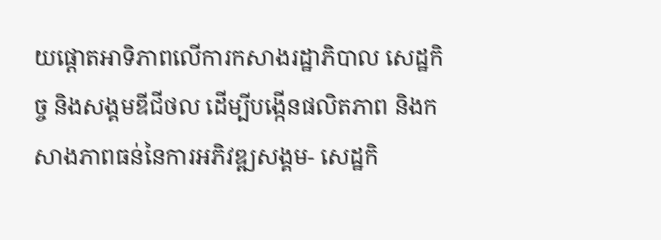យផ្តោតអាទិភាពលើការកសាងរដ្ឋាភិបាល សេដ្ឋកិច្ច និងសង្គមឌីជីថល ដើម្បីបង្កើនផលិតភាព និងកសាងភាពធន់នៃការអភិវឌ្ឍសង្គម- សេដ្ឋកិ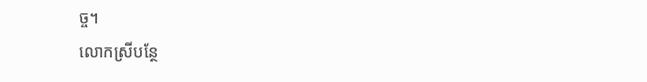ច្ច។
លោកស្រីបន្ថែ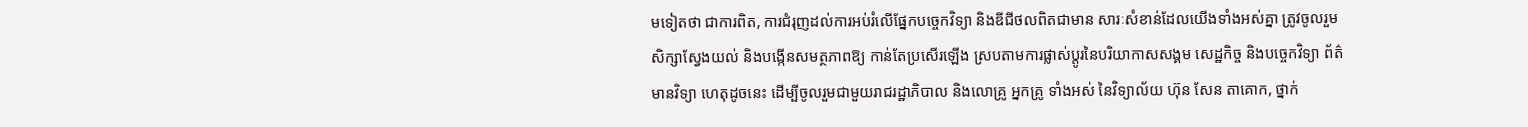មទៀតថា ជាការពិត, ការជំរុញដល់ការអប់រំលើផ្នែកបច្ចេកវិទ្យា និងឌីជីថលពិតជាមាន សារៈសំខាន់ដែលយើងទាំងអស់គ្នា ត្រូវចូលរួមសិក្សាស្វែងយល់ និងបង្កើនសមត្ថភាពឱ្យ កាន់តែប្រសើរឡើង ស្របតាមការផ្លាស់ប្តូរនៃបរិយាកាសសង្គម សេដ្ឋកិច្ច និងបច្ចេកវិទ្យា ព័ត៌មានវិទ្យា ហេតុដូចនេះ ដើម្បីចូលរួមជាមួយរាជរដ្ឋាភិបាល និងលោគ្រូ អ្នកគ្រូ ទាំងអស់ នៃវិទ្យាល័យ ហ៊ុន សែន តាគោក, ថ្នាក់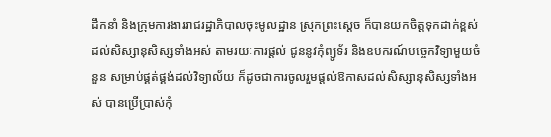ដឹកនាំ និងក្រុមការងាររាជរដ្ឋាភិបាលចុះមូលដ្ឋាន ស្រុកព្រះស្ដេច ក៏បានយកចិត្តទុកដាក់ខ្ពស់ដល់សិស្សានុសិស្សទាំងអស់ តាមរយៈការផ្តល់ ជូននូវកុំព្យូទ័រ និងឧបករណ៍បច្ចេកវិទ្យាមួយចំនួន សម្រាប់ផ្គត់ផ្គង់ដល់វិទ្យាល័យ ក៏ដូចជាការចូលរួមផ្តល់ឱកាសដល់សិស្សានុសិស្សទាំងអស់ បានប្រើប្រាស់កុំ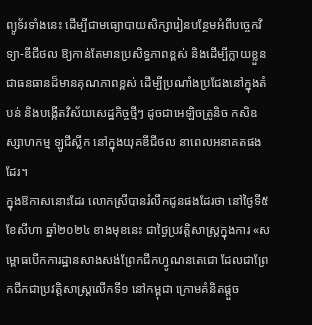ព្យូទ័រទាំងនេះ ដើម្បីជាមធ្យោបាយសិក្សារៀនបន្ថែមអំពីបច្ចេកវិទ្យា-ឌីជីថល ឱ្យកាន់តែមានប្រសិទ្ធភាពខ្ពស់ និងដើម្បីក្លាយខ្លួនជាធនធានដ៏មានគុណភាពខ្ពស់ ដើម្បីប្រណាំងប្រជែងនៅក្នុងតំបន់ និងបង្កើតវិស័យសេដ្ឋកិច្ចថ្មីៗ ដូចជាអេឡិចត្រូនិច កសិឧស្សាហកម្ម ឡូជីស្លីក នៅក្នុងយុគឌីជីថល នាពេលអនាគតផងដែរ។
ក្នុងឱកាសនោះដែរ លោកស្រីបានរំលឹកជូនផងដែរថា នៅថ្ងៃទី៥ ខែសីហា ឆ្នាំ២០២៤ ខាងមុខនេះ ជាថ្ងៃប្រវត្តិសាស្ត្រក្នុងការ «សម្ពោធបើកការដ្ឋានសាងសង់ព្រែកជីកហ្វូណនតេជោ ដែលជាព្រែកជីកជាប្រវត្តិសាស្ត្រលើកទី១ នៅកម្ពុជា ក្រោមគំនិតផ្តួច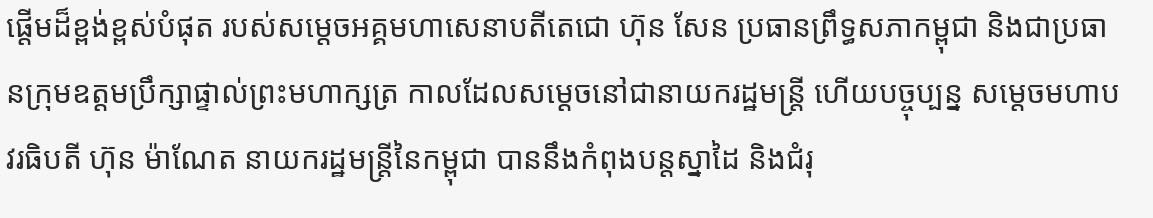ផ្តើមដ៏ខ្ពង់ខ្ពស់បំផុត របស់សម្តេចអគ្គមហាសេនាបតីតេជោ ហ៊ុន សែន ប្រធានព្រឹទ្ធសភាកម្ពុជា និងជាប្រធានក្រុមឧត្តមប្រឹក្សាផ្ទាល់ព្រះមហាក្សត្រ កាលដែលសម្តេចនៅជានាយករដ្ឋមន្ត្រី ហើយបច្ចុប្បន្ន សម្តេចមហាបវរធិបតី ហ៊ុន ម៉ាណែត នាយករដ្ឋមន្ត្រីនៃកម្ពុជា បាននឹងកំពុងបន្តស្នាដៃ និងជំរុ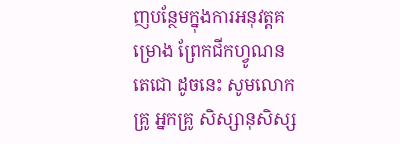ញបន្ថែមក្នុងការអនុវត្តគម្រោង ព្រែកជីកហ្វូណនតេជោ ដូចនេះ សូមលោកគ្រូ អ្នកគ្រូ សិស្សានុសិស្ស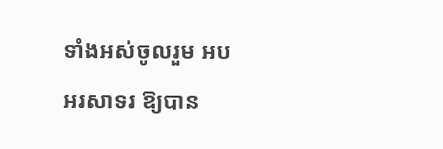ទាំងអស់ចូលរួម អបអរសាទរ ឱ្យបាន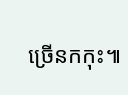ច្រើនកកុះ៕